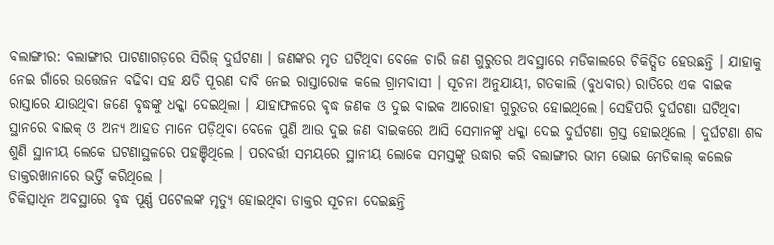ବଲାଙ୍ଗୀର: ବଲାଙ୍ଗୀର ପାଟଣାଗଡ଼ରେ ସିରିଜ୍ ଦୁର୍ଘଟଣା । ଜଣଙ୍କର ମୃତ ଘଟିଥିବା ବେଳେ ଚାରି ଜଣ ଗୁରୁତର ଅବସ୍ଥାରେ ମଡିକାଲରେ ଚିକିତ୍ସିତ ହେଉଛନ୍ତି । ଯାହାକୁ ନେଇ ଗାଁରେ ଉତ୍ତେଜନ ବଢିବା ସହ କ୍ଷତି ପୂରଣ ଦାବି ନେଇ ରାସ୍ତାରୋକ କଲେ ଗ୍ରାମବାସୀ । ସୂଚନା ଅନୁଯାୟୀ, ଗତକାଲି (ବୁଧବାର) ରାତିରେ ଏକ ବାଇକ ରାସ୍ତାରେ ଯାଉଥିବା ଜଣେ ବୃଦ୍ଧଙ୍କୁ ଧକ୍କା ଦେଇଥିଲା । ଯାହାଫଳରେ ବୃଦ୍ଧ ଜଣକ ଓ ଦୁଇ ବାଇକ ଆରୋହୀ ଗୁରୁତର ହୋଇଥିଲେ। ସେହିପରି ଦୁର୍ଘଟଣା ଘଟିଥିବା ସ୍ଥାନରେ ବାଇକ୍ ଓ ଅନ୍ୟ ଆହତ ମାନେ ପଡ଼ିଥିବା ବେଳେ ପୁଣି ଆଉ ଦୁଇ ଜଣ ବାଇକରେ ଆସି ସେମାନଙ୍କୁ ଧକ୍କା ଦେଇ ଦୁର୍ଘଟଣା ଗ୍ରସ୍ତ ହୋଇଥିଲେ । ଦୁର୍ଘଟଣା ଶବ୍ଦ ଶୁଣି ସ୍ଥାନୀୟ ଲେକେ ଘଟଣାସ୍ଥଳରେ ପହଞ୍ଚିଥିଲେ । ପରବର୍ତ୍ତୀ ସମୟରେ ସ୍ଥାନୀୟ ଲୋକେ ସମସ୍ତଙ୍କୁ ଉଦ୍ଧାର କରି ବଲାଙ୍ଗୀର ଭୀମ ଭୋଇ ମେଡିକାଲ୍ କଲେଜ ଡାକ୍ତରଖାନାରେ ଭର୍ତ୍ତି କରିଥିଲେ ।
ଚିକିତ୍ସାଧିନ ଅବସ୍ଥାରେ ବୃଦ୍ଧ ପୂର୍ଣ୍ଣ ପଟେଲଙ୍କ ମୃତ୍ୟୁ ହୋଇଥିବା ଡାକ୍ତର ସୂଚନା ଦେଇଛନ୍ତି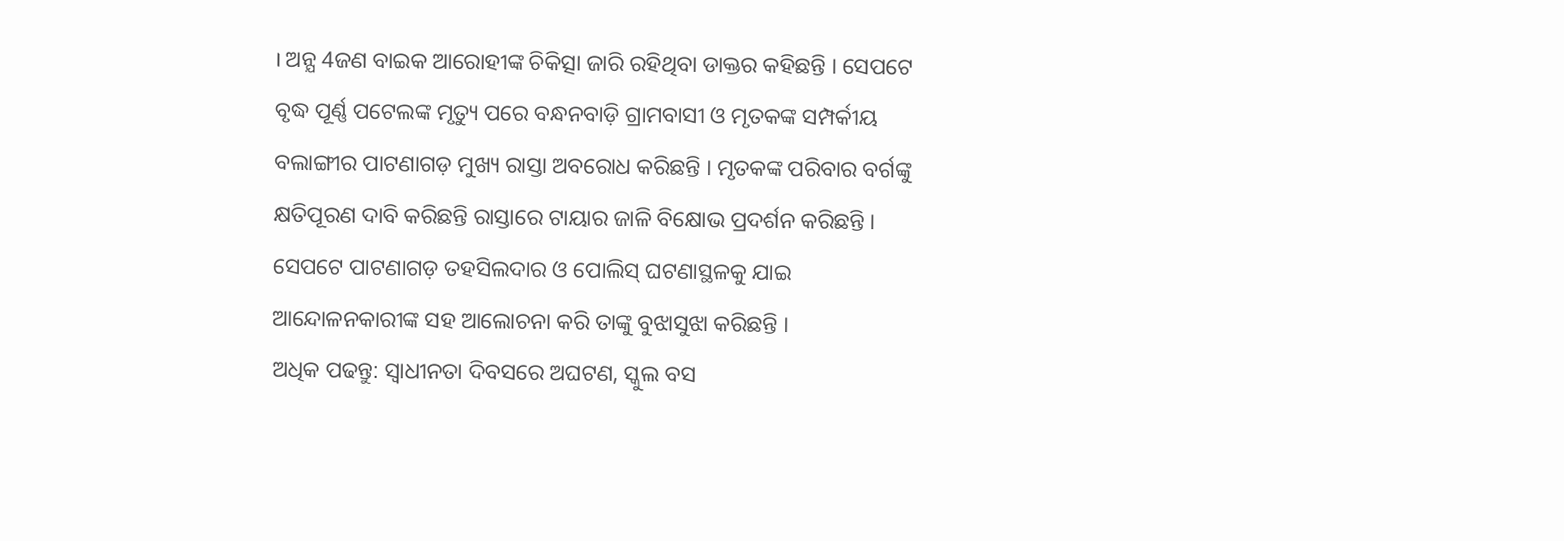। ଅନ୍ଯ 4ଜଣ ବାଇକ ଆରୋହୀଙ୍କ ଚିକିତ୍ସା ଜାରି ରହିଥିବା ଡାକ୍ତର କହିଛନ୍ତି । ସେପଟେ ବୃଦ୍ଧ ପୂର୍ଣ୍ଣ ପଟେଲଙ୍କ ମୃତ୍ୟୁ ପରେ ବନ୍ଧନବାଡ଼ି ଗ୍ରାମବାସୀ ଓ ମୃତକଙ୍କ ସମ୍ପର୍କୀୟ ବଲାଙ୍ଗୀର ପାଟଣାଗଡ଼ ମୁଖ୍ୟ ରାସ୍ତା ଅବରୋଧ କରିଛନ୍ତି । ମୃତକଙ୍କ ପରିବାର ବର୍ଗଙ୍କୁ କ୍ଷତିପୂରଣ ଦାବି କରିଛନ୍ତି ରାସ୍ତାରେ ଟାୟାର ଜାଳି ବିକ୍ଷୋଭ ପ୍ରଦର୍ଶନ କରିଛନ୍ତି । ସେପଟେ ପାଟଣାଗଡ଼ ତହସିଲଦାର ଓ ପୋଲିସ୍ ଘଟଣାସ୍ଥଳକୁ ଯାଇ ଆନ୍ଦୋଳନକାରୀଙ୍କ ସହ ଆଲୋଚନା କରି ତାଙ୍କୁ ବୁଝାସୁଝା କରିଛନ୍ତି ।
ଅଧିକ ପଢନ୍ତୁ: ସ୍ୱାଧୀନତା ଦିବସରେ ଅଘଟଣ, ସ୍କୁଲ ବସ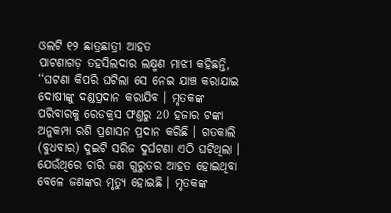ଓଲଟି ୧୨ ଛାତ୍ରଛାତ୍ରୀ ଆହତ
ପାଟଣାଗଡ଼ ତହସିଲଦାର ଲକ୍ଷ୍ମଣ ମାଝୀ କହିଛନ୍ତି, ‘‘ଘଟଣା କିପରି ଘଟିଲା ସେ ନେଇ ଯାଞ୍ଚ କରାଯାଇ ଦୋଷୀଙ୍କୁ ଦଣ୍ଡପ୍ରଦାନ କରାଯିବ । ମୃତକଙ୍କ ପରିବାରକୁ ରେଡକ୍ରସ ଫଣ୍ତରୁ 20 ହଜାର ଟଙ୍କା ଅନୁକମ୍ପା ରଶି ପ୍ରଶାସନ ପ୍ରଦାନ କରିଛି । ଗତକାଲି (ବୁଧବାର) ଦୁଇଟି ସରିଜ ଦୁର୍ଘଟଣା ଏଠି ଘଟିଥିଲା । ଯେଉଁଥିରେ ଚାରି ଜଣ ଗୁରୁତର ଆହତ ହୋଇଥିବା ବେଳେ ଜଣଙ୍କର ମୃତ୍ୟୁ ହୋଇଛି । ମୃତକଙ୍କ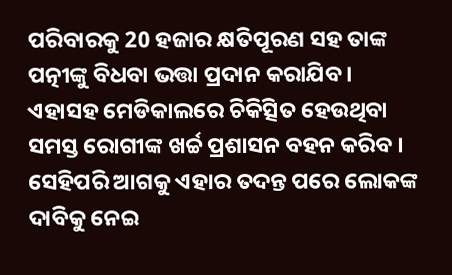ପରିବାରକୁ 20 ହଜାର କ୍ଷତିପୂରଣ ସହ ତାଙ୍କ ପତ୍ନୀଙ୍କୁ ବିଧବା ଭତ୍ତା ପ୍ରଦାନ କରାଯିବ । ଏହାସହ ମେଡିକାଲରେ ଚିକିତ୍ସିତ ହେଉଥିବା ସମସ୍ତ ରୋଗୀଙ୍କ ଖର୍ଚ୍ଚ ପ୍ରଶାସନ ବହନ କରିବ । ସେହିପରି ଆଗକୁ ଏହାର ତଦନ୍ତ ପରେ ଲୋକଙ୍କ ଦାବିକୁ ନେଇ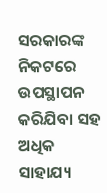ସରକାରଙ୍କ ନିକଟରେ ଉପସ୍ଥାପନ କରିଯିବା ସହ ଅଧିକ ସାହାଯ୍ୟ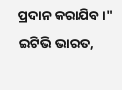ପ୍ରଦାନ କରାଯିବ ।"
ଇଟିଭି ଭାରତ,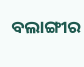ବଲାଙ୍ଗୀର